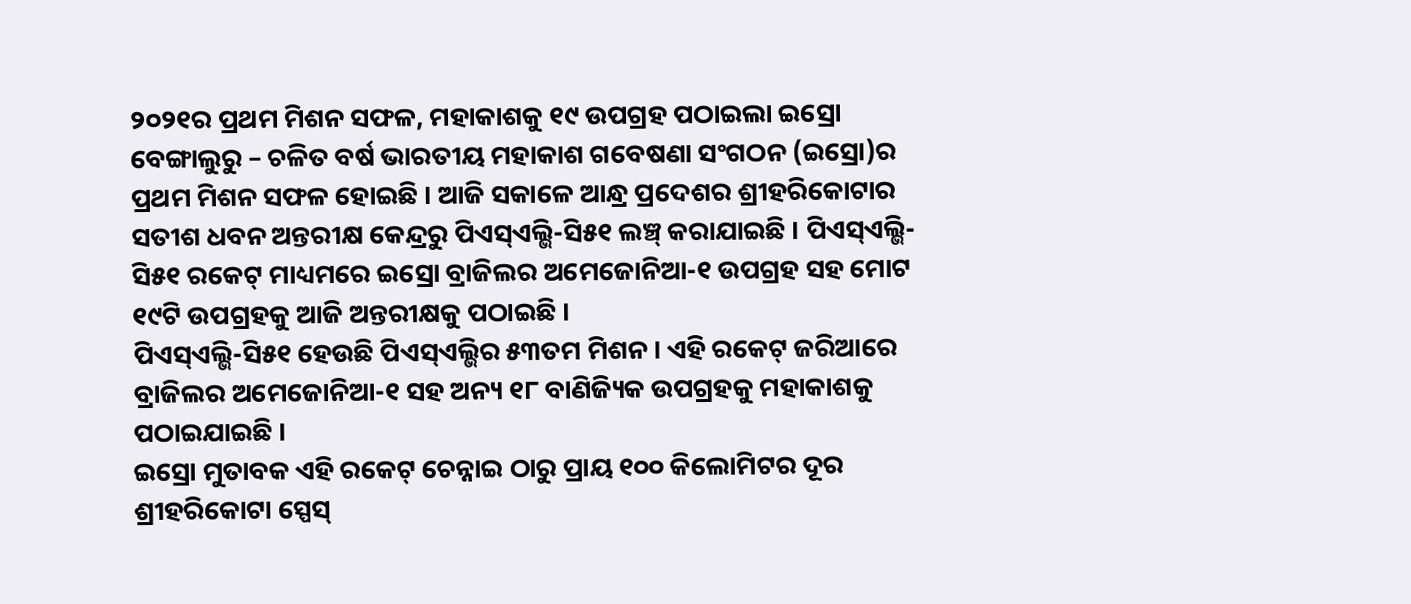୨୦୨୧ର ପ୍ରଥମ ମିଶନ ସଫଳ, ମହାକାଶକୁ ୧୯ ଉପଗ୍ରହ ପଠାଇଲା ଇସ୍ରୋ
ବେଙ୍ଗାଲୁରୁ – ଚଳିତ ବର୍ଷ ଭାରତୀୟ ମହାକାଶ ଗବେଷଣା ସଂଗଠନ (ଇସ୍ରୋ)ର ପ୍ରଥମ ମିଶନ ସଫଳ ହୋଇଛି । ଆଜି ସକାଳେ ଆନ୍ଧ୍ର ପ୍ରଦେଶର ଶ୍ରୀହରିକୋଟାର ସତୀଶ ଧବନ ଅନ୍ତରୀକ୍ଷ କେନ୍ଦ୍ରରୁ ପିଏସ୍ଏଲ୍ଭି-ସି୫୧ ଲଞ୍ଚ୍ କରାଯାଇଛି । ପିଏସ୍ଏଲ୍ଭି-ସି୫୧ ରକେଟ୍ ମାଧ୍ୟମରେ ଇସ୍ରୋ ବ୍ରାଜିଲର ଅମେଜୋନିଆ-୧ ଉପଗ୍ରହ ସହ ମୋଟ ୧୯ଟି ଉପଗ୍ରହକୁ ଆଜି ଅନ୍ତରୀକ୍ଷକୁ ପଠାଇଛି ।
ପିଏସ୍ଏଲ୍ଭି-ସି୫୧ ହେଉଛି ପିଏସ୍ଏଲ୍ଭିର ୫୩ତମ ମିଶନ । ଏହି ରକେଟ୍ ଜରିଆରେ ବ୍ରାଜିଲର ଅମେଜୋନିଆ-୧ ସହ ଅନ୍ୟ ୧୮ ବାଣିଜ୍ୟିକ ଉପଗ୍ରହକୁ ମହାକାଶକୁ ପଠାଇଯାଇଛି ।
ଇସ୍ରୋ ମୁତାବକ ଏହି ରକେଟ୍ ଚେନ୍ନାଇ ଠାରୁ ପ୍ରାୟ ୧୦୦ କିଲୋମିଟର ଦୂର ଶ୍ରୀହରିକୋଟା ସ୍ପେସ୍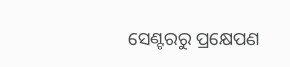ସେଣ୍ଟରରୁ ପ୍ରକ୍ଷେପଣ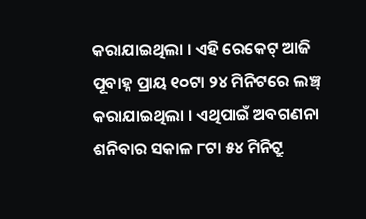କରାଯାଇଥିଲା । ଏହି ରେକେଟ୍ ଆଜି ପୂବାହ୍ନ ପ୍ରାୟ ୧୦ଟା ୨୪ ମିନିଟରେ ଲଞ୍ଚ୍ କରାଯାଇଥିଲା । ଏଥିପାଇଁ ଅବଗଣନା ଶନିବାର ସକାଳ ୮ଟା ୫୪ ମିନିଟ୍ରୁ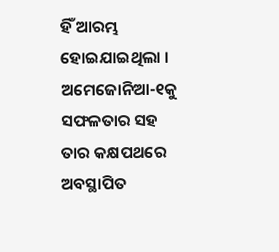ହିଁ ଆରମ୍ଭ ହୋଇଯାଇଥିଲା ।
ଅମେଜୋନିଆ-୧କୁ ସଫଳତାର ସହ ତାର କକ୍ଷପଥରେ ଅବସ୍ଥାପିତ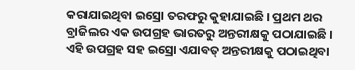କରାଯାଇଥିବା ଇସ୍ରୋ ତରଫରୁ କୁହାଯାଇଛି । ପ୍ରଥମ ଥର ବ୍ରାଜିଲର ଏକ ଉପଗ୍ରହ ଭାରତରୁ ଅନ୍ତରୀକ୍ଷକୁ ପଠାଯାଇଛି । ଏହି ଉପଗ୍ରହ ସହ ଇସ୍ରୋ ଏଯାବତ୍ ଅନ୍ତରୀକ୍ଷକୁ ପଠାଇଥିବା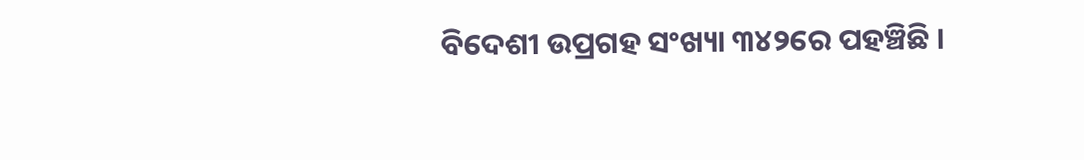ବିଦେଶୀ ଉପ୍ରଗହ ସଂଖ୍ୟା ୩୪୨ରେ ପହଞ୍ଚିଛି ।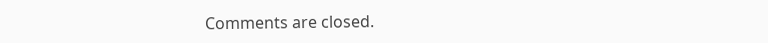Comments are closed.